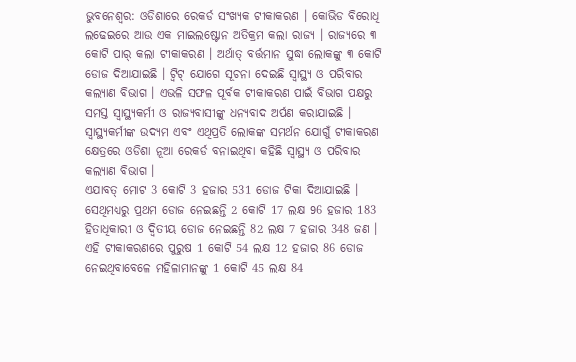ଭୁବନେଶ୍ବର: ଓଡିଶାରେ ରେକର୍ଡ ସଂଖ୍ୟକ ଟୀକାକରଣ । କୋଭିଡ ବିରୋଧି ଲଢେଇରେ ଆଉ ଏକ ମାଇଲଷ୍ଟୋନ ଅତିକ୍ରମ କଲା ରାଜ୍ୟ । ରାଜ୍ୟରେ ୩ କୋଟି ପାର୍ କଲା ଟୀକାକରଣ । ଅର୍ଥାତ୍ ବର୍ତ୍ତମାନ ସୁଦ୍ଧା ଲୋକଙ୍କୁ ୩ କୋଟି ଡୋଜ ଦିଆଯାଇଛି । ଟ୍ବିଟ୍ ଯୋଗେ ସୂଚନା ଦେଇଛି ସ୍ବାସ୍ଥ୍ୟ ଓ ପରିବାର କଲ୍ୟାଣ ବିଭାଗ । ଏଭଳି ସଫଳ ପୂର୍ବକ ଟୀକାକରଣ ପାଇଁ ବିଭାଗ ପକ୍ଷରୁ ସମସ୍ତ ସ୍ବାସ୍ଥ୍ୟକର୍ମୀ ଓ ରାଜ୍ୟବାସୀଙ୍କୁ ଧନ୍ୟବାଦ ଅର୍ପଣ କରାଯାଇଛି । ସ୍ବାସ୍ଥ୍ୟକର୍ମୀଙ୍କ ଉଦ୍ୟମ ଏବଂ ଏଥିପ୍ରତି ଲୋକଙ୍କ ସମର୍ଥନ ଯୋଗୁଁ ଟୀକାକରଣ କ୍ଷେତ୍ରରେ ଓଡିଶା ନୂଆ ରେକର୍ଡ ବନାଇଥିବା କହିଛି ସ୍ବାସ୍ଥ୍ୟ ଓ ପରିବାର କଲ୍ୟାଣ ବିଭାଗ ।
ଏଯାବତ୍ ମୋଟ 3 କୋଟି 3 ହଜାର 531 ଡୋଜ ଟିକା ଦିଆଯାଇଛି । ସେଥିମଧ୍ୟରୁ ପ୍ରଥମ ଡୋଜ ନେଇଛନ୍ତି 2 କୋଟି 17 ଲକ୍ଷ 96 ହଜାର 183 ହିତାଧିକାରୀ ଓ ଦ୍ବିତୀୟ ଡୋଜ ନେଇଛନ୍ତି 82 ଲକ୍ଷ 7 ହଜାର 348 ଜଣ । ଏହି ଟୀକାକରଣରେ ପୁରୁଷ 1 କୋଟି 54 ଲକ୍ଷ 12 ହଜାର 86 ଡୋଜ ନେଇଥିବାବେଳେ ମହିଳାମାନଙ୍କୁ 1 କୋଟି 45 ଲକ୍ଷ 84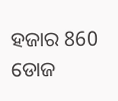ହଜାର 860 ଡୋଜ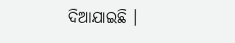ଦିଆଯାଇଛି ।